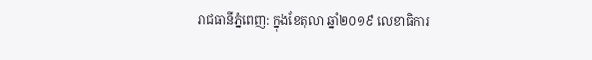រាជធានីភ្នំពេញ: ក្នុងខែតុលា ឆ្នាំ២០១៩ លេខាធិការ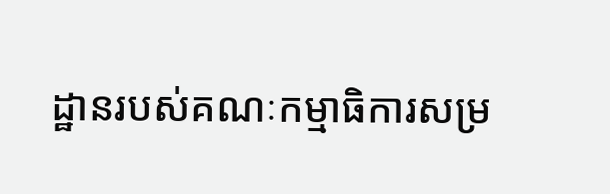ដ្ឋានរបស់គណៈកម្មាធិការសម្រ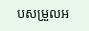បសម្រួលអ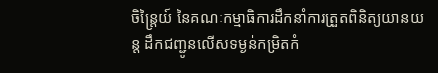ចិន្ត្រៃយ៍ នៃគណៈកម្មាធិការដឹកនាំការត្រួតពិនិត្យយានយន្ត ដឹកជញ្ជូនលើសទម្ងន់កម្រិតកំ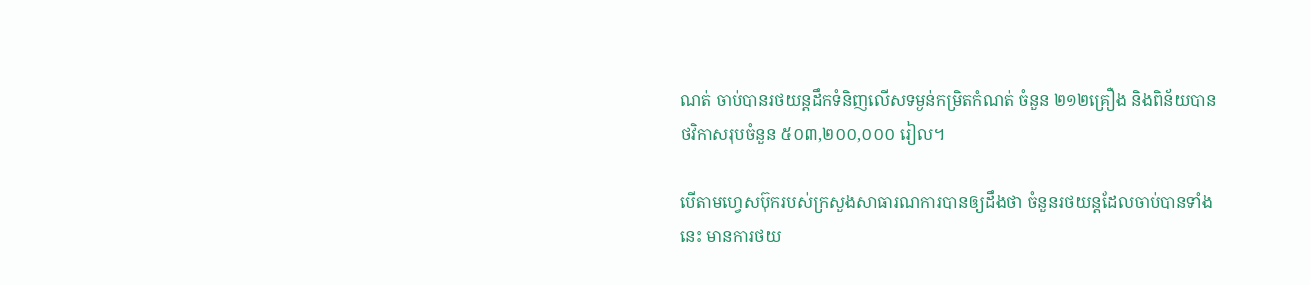ណត់ ចាប់បានរថយន្តដឹកទំនិញលើសទម្ងន់កម្រិតកំណត់ ចំនួន ២១២គ្រឿង និងពិន័យបានថវិកាសរុបចំនួន ៥០៣,២០០,០០០ រៀល។

បើតាមហ្វេសប៊ុករបស់ក្រសួងសាធារណការបានឲ្យដឹងថា ចំនួនរថយន្តដែលចាប់បានទាំងនេះ មានការថយ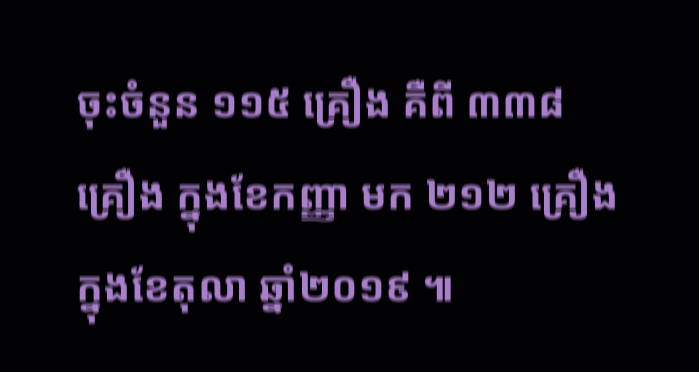ចុះចំនួន ១១៥ គ្រឿង គឺពី ៣៣៨ គ្រឿង ក្នុងខែកញ្ញា មក ២១២ គ្រឿង ក្នុងខែតុលា ឆ្នាំ២០១៩ ៕